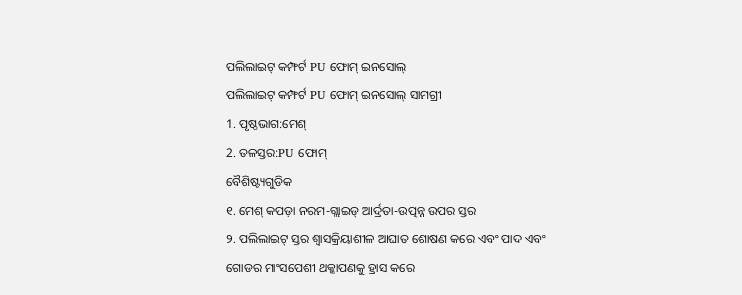ପଲିଲାଇଟ୍ କମ୍ଫର୍ଟ PU ଫୋମ୍ ଇନସୋଲ୍
ପଲିଲାଇଟ୍ କମ୍ଫର୍ଟ PU ଫୋମ୍ ଇନସୋଲ୍ ସାମଗ୍ରୀ
1. ପୃଷ୍ଠଭାଗ:ମେଶ୍
2. ତଳସ୍ତର:PU ଫୋମ୍
ବୈଶିଷ୍ଟ୍ୟଗୁଡିକ
୧. ମେଶ୍ କପଡ଼ା ନରମ-ଗ୍ଲାଇଡ୍ ଆର୍ଦ୍ରତା-ଉତ୍ପନ୍ନ ଉପର ସ୍ତର
୨. ପଲିଲାଇଟ୍ ସ୍ତର ଶ୍ୱାସକ୍ରିୟାଶୀଳ ଆଘାତ ଶୋଷଣ କରେ ଏବଂ ପାଦ ଏବଂ ଗୋଡର ମାଂସପେଶୀ ଥକ୍କାପଣକୁ ହ୍ରାସ କରେ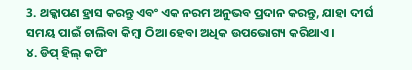3. ଥକ୍କାପଣ ହ୍ରାସ କରନ୍ତୁ ଏବଂ ଏକ ନରମ ଅନୁଭବ ପ୍ରଦାନ କରନ୍ତୁ, ଯାହା ଦୀର୍ଘ ସମୟ ପାଇଁ ଚାଲିବା କିମ୍ବା ଠିଆ ହେବା ଅଧିକ ଉପଭୋଗ୍ୟ କରିଥାଏ।
୪. ଡିପ୍ ହିଲ୍ କପିଂ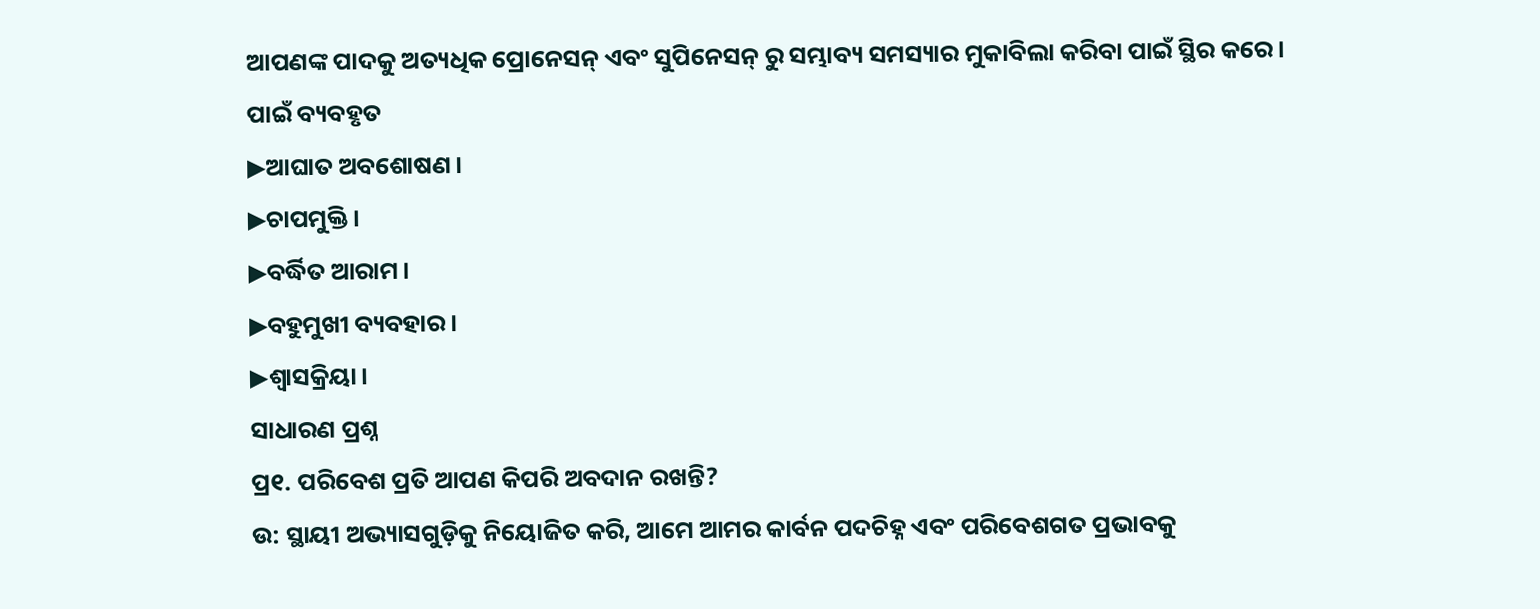ଆପଣଙ୍କ ପାଦକୁ ଅତ୍ୟଧିକ ପ୍ରୋନେସନ୍ ଏବଂ ସୁପିନେସନ୍ ରୁ ସମ୍ଭାବ୍ୟ ସମସ୍ୟାର ମୁକାବିଲା କରିବା ପାଇଁ ସ୍ଥିର କରେ।
ପାଇଁ ବ୍ୟବହୃତ
▶ଆଘାତ ଅବଶୋଷଣ।
▶ଚାପମୁକ୍ତି।
▶ବର୍ଦ୍ଧିତ ଆରାମ।
▶ବହୁମୁଖୀ ବ୍ୟବହାର।
▶ଶ୍ୱାସକ୍ରିୟା।
ସାଧାରଣ ପ୍ରଶ୍ନ
ପ୍ର୧. ପରିବେଶ ପ୍ରତି ଆପଣ କିପରି ଅବଦାନ ରଖନ୍ତି?
ଉ: ସ୍ଥାୟୀ ଅଭ୍ୟାସଗୁଡ଼ିକୁ ନିୟୋଜିତ କରି, ଆମେ ଆମର କାର୍ବନ ପଦଚିହ୍ନ ଏବଂ ପରିବେଶଗତ ପ୍ରଭାବକୁ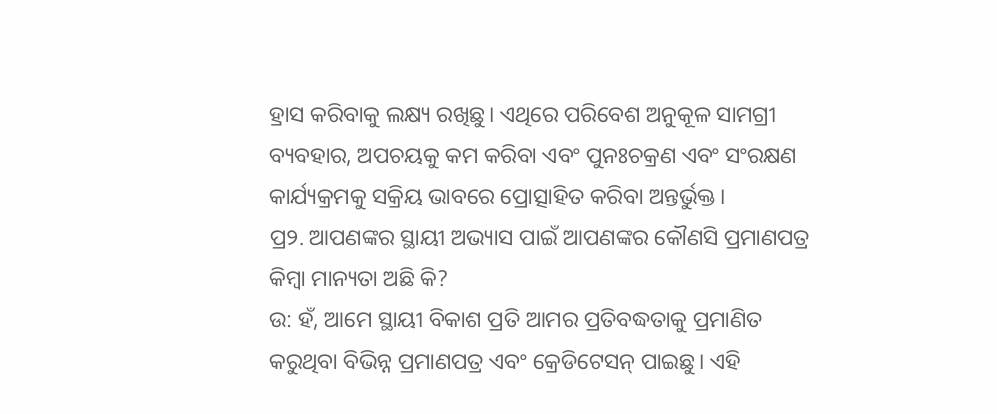ହ୍ରାସ କରିବାକୁ ଲକ୍ଷ୍ୟ ରଖିଛୁ। ଏଥିରେ ପରିବେଶ ଅନୁକୂଳ ସାମଗ୍ରୀ ବ୍ୟବହାର, ଅପଚୟକୁ କମ କରିବା ଏବଂ ପୁନଃଚକ୍ରଣ ଏବଂ ସଂରକ୍ଷଣ କାର୍ଯ୍ୟକ୍ରମକୁ ସକ୍ରିୟ ଭାବରେ ପ୍ରୋତ୍ସାହିତ କରିବା ଅନ୍ତର୍ଭୁକ୍ତ।
ପ୍ର୨. ଆପଣଙ୍କର ସ୍ଥାୟୀ ଅଭ୍ୟାସ ପାଇଁ ଆପଣଙ୍କର କୌଣସି ପ୍ରମାଣପତ୍ର କିମ୍ବା ମାନ୍ୟତା ଅଛି କି?
ଉ: ହଁ, ଆମେ ସ୍ଥାୟୀ ବିକାଶ ପ୍ରତି ଆମର ପ୍ରତିବଦ୍ଧତାକୁ ପ୍ରମାଣିତ କରୁଥିବା ବିଭିନ୍ନ ପ୍ରମାଣପତ୍ର ଏବଂ କ୍ରେଡିଟେସନ୍ ପାଇଛୁ। ଏହି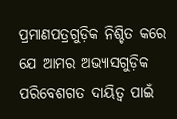ପ୍ରମାଣପତ୍ରଗୁଡ଼ିକ ନିଶ୍ଚିତ କରେ ଯେ ଆମର ଅଭ୍ୟାସଗୁଡ଼ିକ ପରିବେଶଗତ ଦାୟିତ୍ୱ ପାଇଁ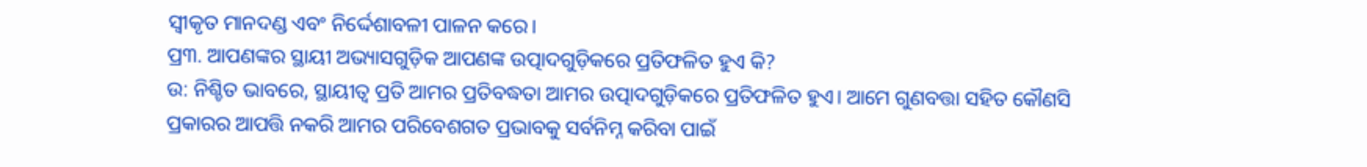ସ୍ୱୀକୃତ ମାନଦଣ୍ଡ ଏବଂ ନିର୍ଦ୍ଦେଶାବଳୀ ପାଳନ କରେ।
ପ୍ର୩. ଆପଣଙ୍କର ସ୍ଥାୟୀ ଅଭ୍ୟାସଗୁଡ଼ିକ ଆପଣଙ୍କ ଉତ୍ପାଦଗୁଡ଼ିକରେ ପ୍ରତିଫଳିତ ହୁଏ କି?
ଉ: ନିଶ୍ଚିତ ଭାବରେ, ସ୍ଥାୟୀତ୍ୱ ପ୍ରତି ଆମର ପ୍ରତିବଦ୍ଧତା ଆମର ଉତ୍ପାଦଗୁଡ଼ିକରେ ପ୍ରତିଫଳିତ ହୁଏ। ଆମେ ଗୁଣବତ୍ତା ସହିତ କୌଣସି ପ୍ରକାରର ଆପତ୍ତି ନକରି ଆମର ପରିବେଶଗତ ପ୍ରଭାବକୁ ସର୍ବନିମ୍ନ କରିବା ପାଇଁ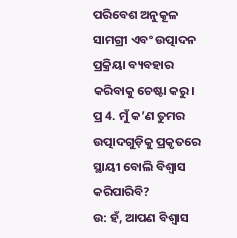ପରିବେଶ ଅନୁକୂଳ ସାମଗ୍ରୀ ଏବଂ ଉତ୍ପାଦନ ପ୍ରକ୍ରିୟା ବ୍ୟବହାର କରିବାକୁ ଚେଷ୍ଟା କରୁ।
ପ୍ର 4. ମୁଁ କ’ଣ ତୁମର ଉତ୍ପାଦଗୁଡ଼ିକୁ ପ୍ରକୃତରେ ସ୍ଥାୟୀ ବୋଲି ବିଶ୍ୱାସ କରିପାରିବି?
ଉ: ହଁ, ଆପଣ ବିଶ୍ୱାସ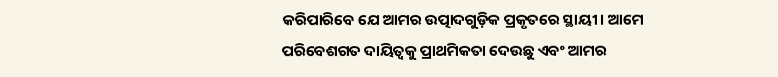କରିପାରିବେ ଯେ ଆମର ଉତ୍ପାଦଗୁଡ଼ିକ ପ୍ରକୃତରେ ସ୍ଥାୟୀ। ଆମେ ପରିବେଶଗତ ଦାୟିତ୍ୱକୁ ପ୍ରାଥମିକତା ଦେଉଛୁ ଏବଂ ଆମର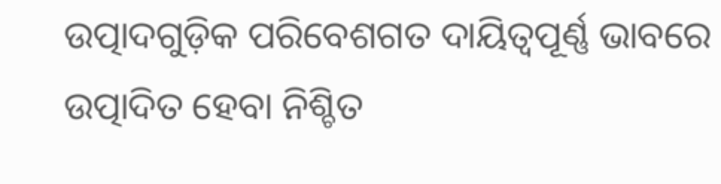ଉତ୍ପାଦଗୁଡ଼ିକ ପରିବେଶଗତ ଦାୟିତ୍ୱପୂର୍ଣ୍ଣ ଭାବରେ ଉତ୍ପାଦିତ ହେବା ନିଶ୍ଚିତ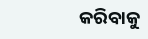କରିବାକୁ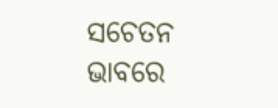ସଚେତନ ଭାବରେ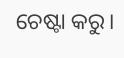ଚେଷ୍ଟା କରୁ।